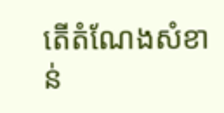តើតំណែងសំខាន់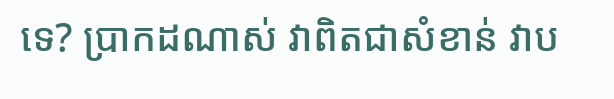ទេ? ប្រាកដណាស់ វាពិតជាសំខាន់ វាប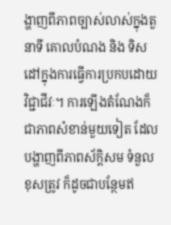ង្ហាញពីភាពច្បាស់លាស់ក្នុងតួនាទី គោលបំណង និង ទិសដៅក្នុងការធ្វើការប្រកបដោយវិជ្ជាជីវៈ។ ការឡើងតំណែងក៏ជាភាពសំខាន់មួយទៀត ដែលបង្ហាញពីភាពស័ក្តិសម ទំនួលខុសត្រូវ ក៏ដូចជាបន្ថែមឥ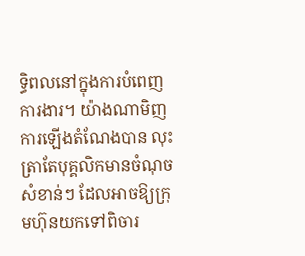ទ្ធិពលនៅក្នុងការបំពេញការងារ។ យ៉ាងណាមិញ ការឡើងតំណែងបាន លុះត្រាតែបុគ្គលិកមានចំណុចសំខាន់ៗ ដែលអាចឱ្យក្រុមហ៊ុនយកទៅពិចារ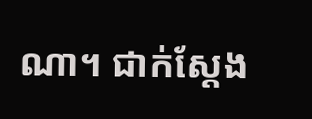ណា។ ជាក់ស្តែង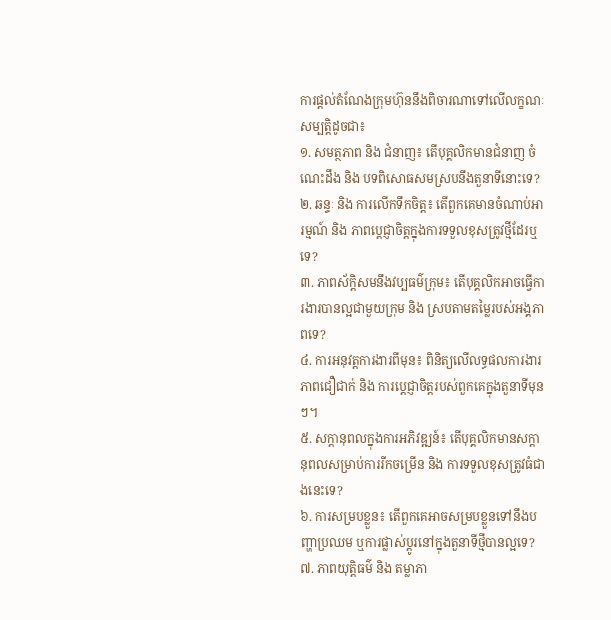ការផ្តល់តំណែងក្រុមហ៊ុននឹងពិចារណាទៅលើលក្ខណៈសម្បត្តិដូចជា៖
១. សមត្ថភាព និង ជំនាញ៖ តើបុគ្គលិកមានជំនាញ ចំណេះដឹង និង បទពិសោធសមស្របនឹងតួនាទីនោះទេ?
២. ឆន្ទៈ និង ការលើកទឹកចិត្ត៖ តើពួកគេមានចំណាប់អារម្មណ៍ និង ភាពប្តេជ្ញាចិត្តក្នុងការទទួលខុសត្រូវថ្មីដែរឬទេ?
៣. ភាពស័ក្តិសមនឹងវប្បធម៌ក្រុម៖ តើបុគ្គលិកអាចធ្វើការងារបានល្អជាមួយក្រុម និង ស្របតាមតម្លៃរបស់អង្គភាពទេ?
៤. ការអនុវត្តការងារពីមុន៖ ពិនិត្យលើលទ្ធផលការងារ ភាពជឿជាក់ និង ការប្តេជ្ញាចិត្តរបស់ពួកគេក្នុងតួនាទីមុនៗ។
៥. សក្តានុពលក្នុងការអភិវឌ្ឍន៍៖ តើបុគ្គលិកមានសក្តានុពលសម្រាប់ការរីកចម្រើន និង ការទទួលខុសត្រូវធំជាងនេះទេ?
៦. ការសម្របខ្លួន៖ តើពួកគេអាចសម្របខ្លួនទៅនឹងបញ្ហាប្រឈម ឬការផ្លាស់ប្តូរនៅក្នុងតួនាទីថ្មីបានល្អទេ?
៧. ភាពយុត្តិធម៌ និង តម្លាភា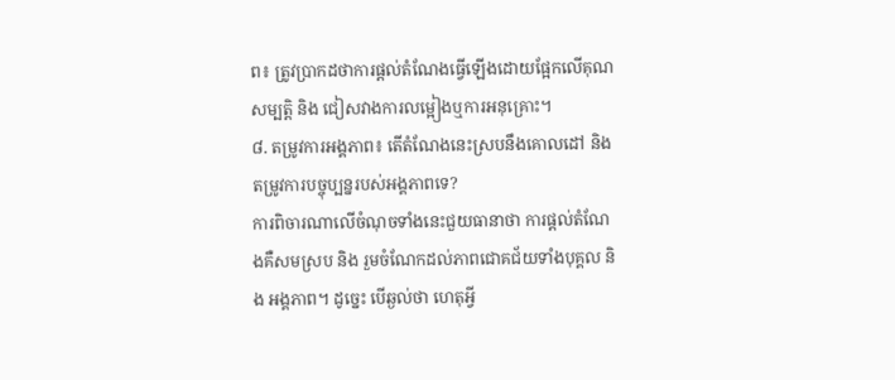ព៖ ត្រូវប្រាកដថាការផ្តល់តំណែងធ្វើឡើងដោយផ្អែកលើគុណសម្បត្តិ និង ជៀសវាងការលម្អៀងឬការអនុគ្រោះ។
៨. តម្រូវការអង្គភាព៖ តើតំណែងនេះស្របនឹងគោលដៅ និង តម្រូវការបច្ចុប្បន្នរបស់អង្គភាពទេ?
ការពិចារណាលើចំណុចទាំងនេះជួយធានាថា ការផ្តល់តំណែងគឺសមស្រប និង រួមចំណែកដល់ភាពជោគជ័យទាំងបុគ្គល និង អង្គភាព។ ដូច្នេះ បើឆ្ងល់ថា ហេតុអ្វី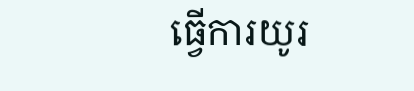ធ្វើការយូរ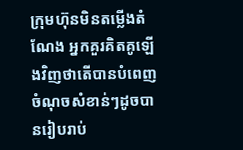ក្រុមហ៊ុនមិនតម្លើងតំណែង អ្នកគួរគិតគូឡើងវិញថាតើបានបំពេញចំណុចសំខាន់ៗដូចបានរៀបរាប់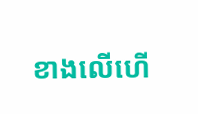ខាងលើហើ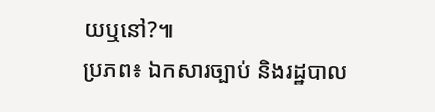យឬនៅ?៕
ប្រភព៖ ឯកសារច្បាប់ និងរដ្ឋបាល